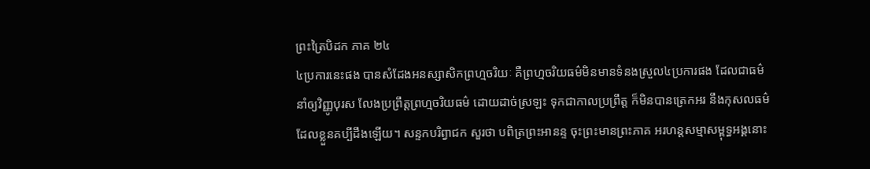ព្រះត្រៃបិដក ភាគ ២៤
៤ប្រការនេះផង បានសំដែងអនស្សាសិកព្រហ្មចរិយៈ គឺព្រហ្មចរិយធម៌មិនមានទំនងស្រួល៤ប្រការផង ដែលជាធម៌ នាំឲ្យវិញ្ញូបុរស លែងប្រព្រឹត្តព្រហ្មចរិយធម៌ ដោយដាច់ស្រឡះ ទុកជាកាលប្រព្រឹត្ត ក៏មិនបានត្រេកអរ នឹងកុសលធម៌ ដែលខ្លួនគប្បីដឹងឡើយ។ សន្ទកបរិព្វាជក សួរថា បពិត្រព្រះអានន្ទ ចុះព្រះមានព្រះភាគ អរហន្តសម្មាសម្ពុទ្ធអង្គនោះ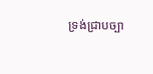ទ្រង់ជ្រាបច្បា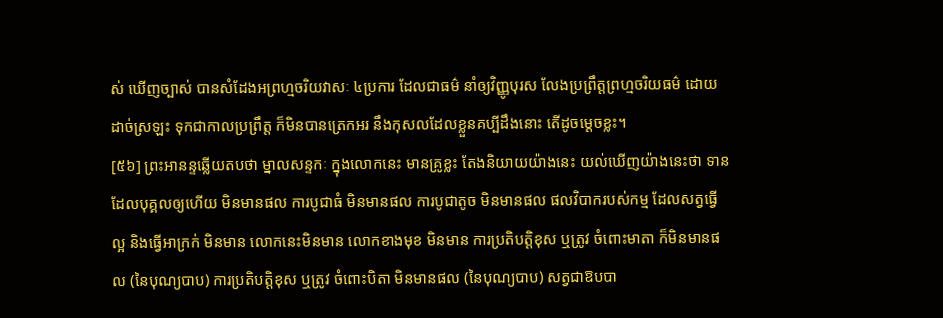ស់ ឃើញច្បាស់ បានសំដែងអព្រហ្មចរិយវាសៈ ៤ប្រការ ដែលជាធម៌ នាំឲ្យវិញ្ញូបុរស លែងប្រព្រឹត្តព្រហ្មចរិយធម៌ ដោយដាច់ស្រឡះ ទុកជាកាលប្រព្រឹត្ត ក៏មិនបានត្រេកអរ នឹងកុសលដែលខ្លួនគប្បីដឹងនោះ តើដូចម្តេចខ្លះ។
[៥៦] ព្រះអានន្ទឆ្លើយតបថា ម្នាលសន្ទកៈ ក្នុងលោកនេះ មានគ្រូខ្លះ តែងនិយាយយ៉ាងនេះ យល់ឃើញយ៉ាងនេះថា ទានដែលបុគ្គលឲ្យហើយ មិនមានផល ការបូជាធំ មិនមានផល ការបូជាតូច មិនមានផល ផលវិបាករបស់កម្ម ដែលសត្វធ្វើល្អ និងធ្វើអាក្រក់ មិនមាន លោកនេះមិនមាន លោកខាងមុខ មិនមាន ការប្រតិបត្តិខុស ឬត្រូវ ចំពោះមាតា ក៏មិនមានផល (នៃបុណ្យបាប) ការប្រតិបត្តិខុស ឬត្រូវ ចំពោះបិតា មិនមានផល (នៃបុណ្យបាប) សត្វជាឱបបា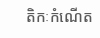តិកៈកំណើត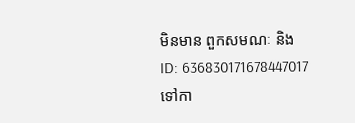មិនមាន ពួកសមណៈ និង
ID: 636830171678447017
ទៅកា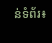ន់ទំព័រ៖